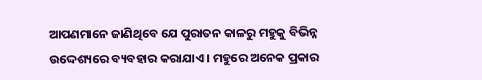ଆପଣମାନେ ଜାଣିଥିବେ ଯେ ପୁରାତନ କାଳରୁ ମହୁକୁ ବିଭିନ୍ନ ଉଦ୍ଦେଶ୍ୟରେ ବ୍ୟବହାର କରାଯାଏ । ମହୁରେ ଅନେକ ପ୍ରକାର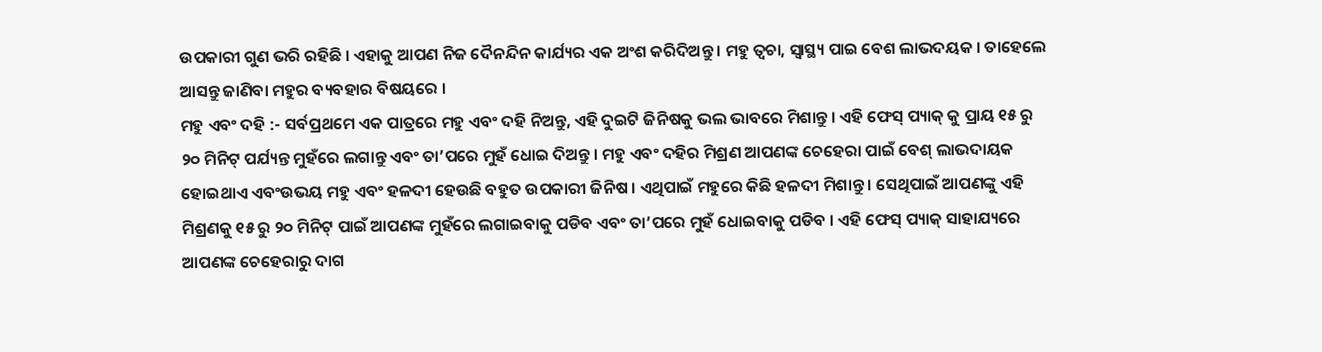ଉପକାରୀ ଗୁଣ ଭରି ରହିଛି । ଏହାକୁ ଆପଣ ନିଜ ଦୈନନ୍ଦିନ କାର୍ଯ୍ୟର ଏକ ଅଂଶ କରିଦିଅନ୍ତୁ । ମହୁ ତ୍ୱଚା, ସ୍ୱାସ୍ଥ୍ୟ ପାଇ ବେଶ ଲାଭଦୟକ । ତାହେଲେ ଆସନ୍ତୁ ଜାଣିବା ମହୁର ବ୍ୟବହାର ବିଷୟରେ ।
ମହୁ ଏବଂ ଦହି :- ସର୍ବପ୍ରଥମେ ଏକ ପାତ୍ରରେ ମହୁ ଏବଂ ଦହି ନିଅନ୍ତୁ, ଏହି ଦୁଇଟି ଜିନିଷକୁ ଭଲ ଭାବରେ ମିଶାନ୍ତୁ । ଏହି ଫେସ୍ ପ୍ୟାକ୍ କୁ ପ୍ରାୟ ୧୫ ରୁ ୨୦ ମିନିଟ୍ ପର୍ଯ୍ୟନ୍ତ ମୁହଁରେ ଲଗାନ୍ତୁ ଏବଂ ତା’ପରେ ମୁହଁ ଧୋଇ ଦିଅନ୍ତୁ । ମହୁ ଏବଂ ଦହିର ମିଶ୍ରଣ ଆପଣଙ୍କ ଚେହେରା ପାଇଁ ବେଶ୍ ଲାଭଦାୟକ ହୋଇଥାଏ ଏବଂଉଭୟ ମହୁ ଏବଂ ହଳଦୀ ହେଉଛି ବହୁତ ଉପକାରୀ ଜିନିଷ । ଏଥିପାଇଁ ମହୁରେ କିଛି ହଳଦୀ ମିଶାନ୍ତୁ । ସେଥିପାଇଁ ଆପଣଙ୍କୁ ଏହି ମିଶ୍ରଣକୁ ୧୫ ରୁ ୨୦ ମିନିଟ୍ ପାଇଁ ଆପଣଙ୍କ ମୁହଁରେ ଲଗାଇବାକୁ ପଡିବ ଏବଂ ତା’ପରେ ମୁହଁ ଧୋଇବାକୁ ପଡିବ । ଏହି ଫେସ୍ ପ୍ୟାକ୍ ସାହାଯ୍ୟରେ ଆପଣଙ୍କ ଚେହେରାରୁ ଦାଗ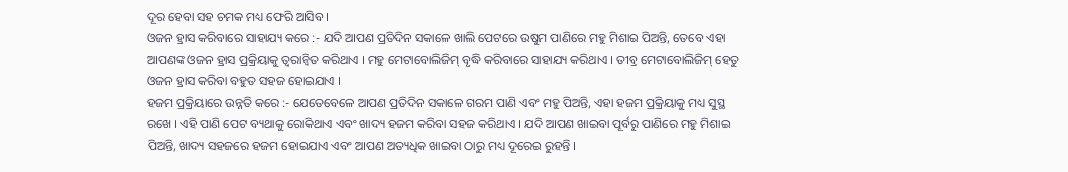ଦୂର ହେବା ସହ ଚମକ ମଧ୍ୟ ଫେରି ଆସିବ ।
ଓଜନ ହ୍ରାସ କରିବାରେ ସାହାଯ୍ୟ କରେ :- ଯଦି ଆପଣ ପ୍ରତିଦିନ ସକାଳେ ଖାଲି ପେଟରେ ଉଷୁମ ପାଣିରେ ମହୁ ମିଶାଇ ପିଅନ୍ତି, ତେବେ ଏହା ଆପଣଙ୍କ ଓଜନ ହ୍ରାସ ପ୍ରକ୍ରିୟାକୁ ତ୍ୱରାନ୍ୱିତ କରିଥାଏ । ମହୁ ମେଟାବୋଲିଜିମ୍ ବୃଦ୍ଧି କରିବାରେ ସାହାଯ୍ୟ କରିଥାଏ । ତୀବ୍ର ମେଟାବୋଲିଜିମ୍ ହେତୁ ଓଜନ ହ୍ରାସ କରିବା ବହୁତ ସହଜ ହୋଇଯାଏ ।
ହଜମ ପ୍ରକ୍ରିୟାରେ ଉନ୍ନତି କରେ :- ଯେତେବେଳେ ଆପଣ ପ୍ରତିଦିନ ସକାଳେ ଗରମ ପାଣି ଏବଂ ମହୁ ପିଅନ୍ତି, ଏହା ହଜମ ପ୍ରକ୍ରିୟାକୁ ମଧ୍ୟ ସୁସ୍ଥ ରଖେ । ଏହି ପାଣି ପେଟ ବ୍ୟଥାକୁ ରୋକିଥାଏ ଏବଂ ଖାଦ୍ୟ ହଜମ କରିବା ସହଜ କରିଥାଏ । ଯଦି ଆପଣ ଖାଇବା ପୂର୍ବରୁ ପାଣିରେ ମହୁ ମିଶାଇ ପିଅନ୍ତି, ଖାଦ୍ୟ ସହଜରେ ହଜମ ହୋଇଯାଏ ଏବଂ ଆପଣ ଅତ୍ୟଧିକ ଖାଇବା ଠାରୁ ମଧ୍ୟ ଦୂରେଇ ରୁହନ୍ତି ।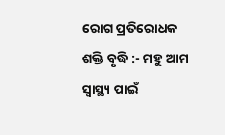ରୋଗ ପ୍ରତିରୋଧକ ଶକ୍ତି ବୃଦ୍ଧି :- ମହୁ ଆମ ସ୍ୱାସ୍ଥ୍ୟ ପାଇଁ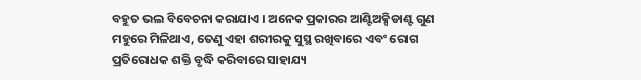ବହୁତ ଭଲ ବିବେଚନା କରାଯାଏ । ଅନେକ ପ୍ରକାରର ଆଣ୍ଟିଅକ୍ସିଡାଣ୍ଟ ଗୁଣ ମହୁରେ ମିଳିଥାଏ, ତେଣୁ ଏହା ଶରୀରକୁ ସୁସ୍ଥ ରଖିବାରେ ଏବଂ ରୋଗ ପ୍ରତିରୋଧକ ଶକ୍ତି ବୃଦ୍ଧି କରିବାରେ ସାହାଯ୍ୟ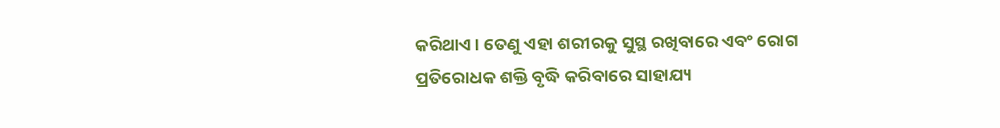କରିଥାଏ । ତେଣୁ ଏହା ଶରୀରକୁ ସୁସ୍ଥ ରଖିବାରେ ଏବଂ ରୋଗ ପ୍ରତିରୋଧକ ଶକ୍ତି ବୃଦ୍ଧି କରିବାରେ ସାହାଯ୍ୟ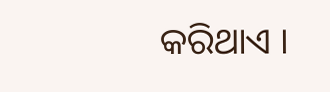କରିଥାଏ ।